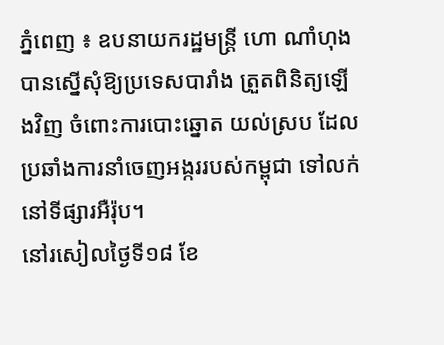ភ្នំពេញ ៖ ឧបនាយករដ្ឋមន្ត្រី ហោ ណាំហុង បានស្នើសុំឱ្យប្រទេសបារាំង ត្រួតពិនិត្យឡើងវិញ ចំពោះការបោះឆ្នោត យល់ស្រប ដែលប្រឆាំងការនាំចេញអង្កររបស់កម្ពុជា ទៅលក់នៅទីផ្សារអឺរ៉ុប។
នៅរសៀលថ្ងៃទី១៨ ខែ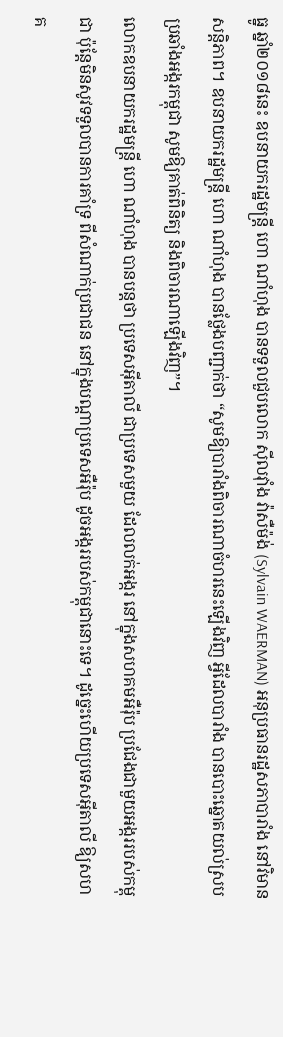ធ្នូ ឆ្នាំ២០១៨នេះ ឧបនាយករដ្ឋមន្ត្រី ហោ ណាំហុង បានទទួលជួបលោក ស៊ីលវ៉ាំង វ៉ាសឺម៉ង់ (Sylvain WAERMAN) អនុប្រធានរដ្ឋសភាបារាំង នៅវិមានសន្តិភាព។ ឧបនាយករដ្ឋមន្ត្រី ហោ ណាំហុង បានថ្លែងបញ្ជាក់ថា “សូមឱ្យបារាំងពិចារណាចំហរនេះឡើងវិញ អ្វីដែលបារាំង បានបោះឆ្នោតយល់ស្របប្រឆាំងអង្ករកម្ពុជា សូមឱ្យគាត់ពិនិត្យ និងពិចារណាឡើងវិញ”។
លោកឧបនាយករដ្ឋមន្ត្រី ហោ ណាំហុង បានបន្តថា ប្រទេសអ៊ីតាលី ជាប្រទេសមួយ ដែលលក់អង្ករ នៅក្នុងសហគមអឺរ៉ុប ប្រជែងជាមួយអង្កររបស់កម្ពុជា ប៉ុន្តែមិនសូវទទួលបានការគាំទ្រ ពីសំណាក់ប្រជាជន នៅក្នុងបណ្តាប្រទេសអឺរ៉ុប ដូចអង្កររបស់កម្ពុជានោះទេ។ ដូច្នេះហើយប្រទេសអ៊ីតាលី ឱ្យសហគ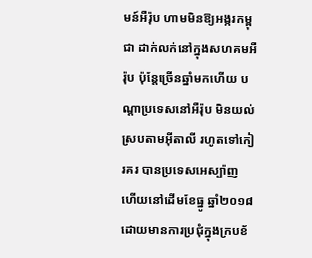មន៍អឺរ៉ុប ហាមមិនឱ្យអង្ករកម្ពុជា ដាក់លក់នៅក្នុងសហគមអឺរ៉ុប ប៉ុន្តែច្រើនឆ្នាំមកហើយ បណ្តាប្រទេសនៅអឺរ៉ុប មិនយល់ស្របតាមអ៊ីតាលី រហូតទៅកៀរគរ បានប្រទេសអេស្ប៉ាញ ហើយនៅដើមខែធ្នូ ឆ្នាំ២០១៨ ដោយមានការប្រជុំក្នុងក្របខ័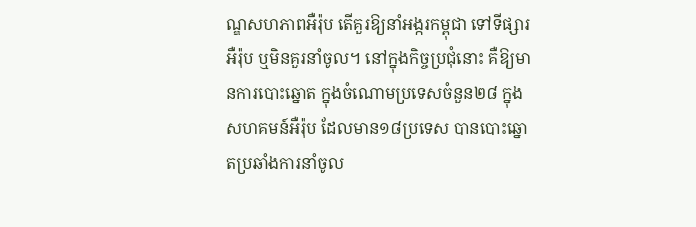ណ្ឌសហភាពអឺរ៉ុប តើគួរឱ្យនាំអង្ករកម្ពុជា ទៅទីផ្សារអឺរ៉ុប ឬមិនគួរនាំចូល។ នៅក្នុងកិច្ចប្រជុំនោះ គឺឱ្យមានការបោះឆ្នោត ក្នុងចំណោមប្រទេសចំនួន២៨ ក្នុងសហគមន៍អឺរ៉ុប ដែលមាន១៨ប្រទេស បានបោះឆ្នោតប្រឆាំងការនាំចូល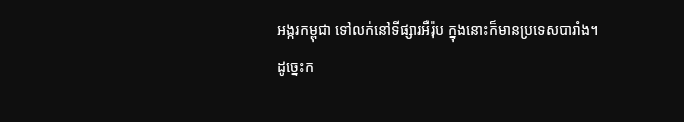អង្ករកម្ពុជា ទៅលក់នៅទីផ្សារអឺរ៉ុប ក្នុងនោះក៏មានប្រទេសបារាំង។
ដូច្នេះក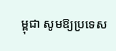ម្ពុជា សូមឱ្យប្រទេស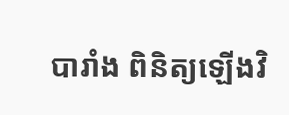បារាំង ពិនិត្យឡើងវិ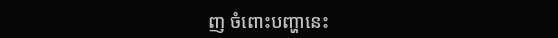ញ ចំពោះបញ្ហានេះ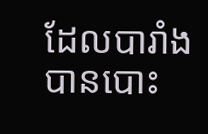ដែលបារាំង បានបោះ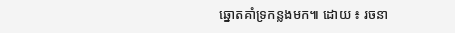ឆ្នោតគាំទ្រកន្លងមក៕ ដោយ ៖ រចនា